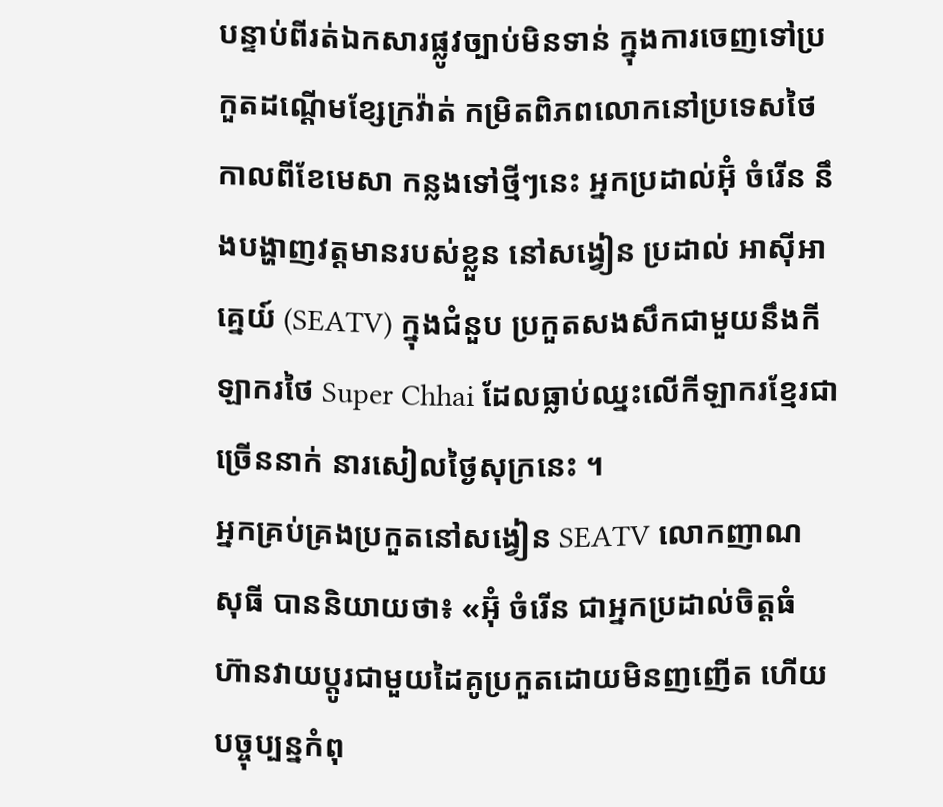បន្ទាប់ពីរត់ឯកសារផ្លូវច្បាប់មិនទាន់ ក្នុងការចេញទៅប្រកួតដណ្ដើមខ្សែក្រវ៉ាត់ កម្រិតពិភពលោកនៅប្រទេសថៃ កាលពីខែមេសា កន្លងទៅថ្មីៗនេះ អ្នកប្រដាល់អ៊ុំ ចំរើន នឹងបង្ហាញវត្តមានរបស់ខ្លួន នៅសង្វៀន ប្រដាល់ អាស៊ីអាគ្នេយ៍ (SEATV) ក្នុងជំនួប ប្រកួតសងសឹកជាមួយនឹងកីឡាករថៃ Super Chhai ដែលធ្លាប់ឈ្នះលើកីឡាករខ្មែរជាច្រើននាក់ នារសៀលថ្ងៃសុក្រនេះ ។
អ្នកគ្រប់គ្រងប្រកួតនៅសង្វៀន SEATV លោកញាណ សុធី បាននិយាយថា៖ «អ៊ុំ ចំរើន ជាអ្នកប្រដាល់ចិត្តធំ ហ៊ានវាយប្តូរជាមួយដៃគូប្រកួតដោយមិនញញើត ហើយបច្ចុប្បន្នកំពុ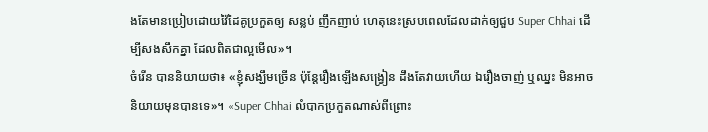ងតែមានប្រៀបដោយវ៉ៃដៃគូប្រកួតឲ្យ សន្លប់ ញឹកញាប់ ហេតុនេះស្របពេលដែលដាក់ឲ្យជួប Super Chhai ដើម្បីសងសឹកគ្នា ដែលពិតជាល្អមើល»។
ចំរើន បាននិយាយថា៖ «ខ្ញុំសង្ឃឹមច្រើន ប៉ុន្តែរឿងឡើងសង្វ្រៀន ដឹងតែវាយហើយ ឯរឿងចាញ់ ឬឈ្នះ មិនអាចនិយាយមុនបានទេ»។ «Super Chhai លំបាកប្រកួតណាស់ពីព្រោះ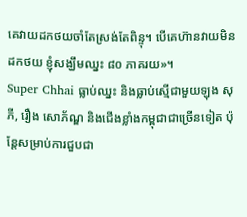គេវាយដកថយចាំតែស្រង់តែពិន្ទុ។ បើគេហ៊ានវាយមិនដកថយ ខ្ញុំសង្ឃឹមឈ្នះ ៨០ ភាគរយ»។
Super Chhai ធ្លាប់ឈ្នះ និងធ្លាប់ស្មើជាមួយឡុង សុភី, រឿង សោភ័ណ្ឌ និងជើងខ្លាំងកម្ពុជាជាច្រើនទៀត ប៉ុន្តែសម្រាប់ការជួបជា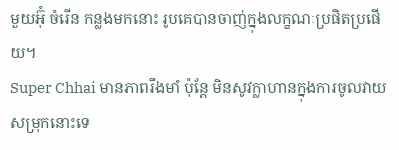មួយអ៊ុំ ចំរើន កន្លងមកនោះ រូបគេបានចាញ់ក្នុងលក្ខណៈប្រផិតប្រផើយ។
Super Chhai មានភាពរឹងមាំ ប៉ុន្តែ មិនសូវក្លាហានក្នុងការចូលវាយសម្រុកនោះទេ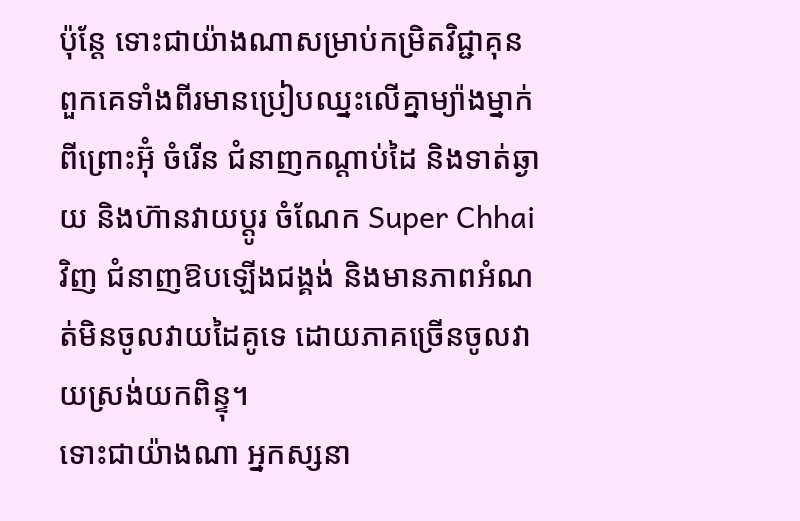ប៉ុន្តែ ទោះជាយ៉ាងណាសម្រាប់កម្រិតវិជ្ជាគុន ពួកគេទាំងពីរមានប្រៀបឈ្នះលើគ្នាម្យ៉ាងម្នាក់ ពីព្រោះអ៊ុំ ចំរើន ជំនាញកណ្តាប់ដៃ និងទាត់ឆ្ងាយ និងហ៊ានវាយប្តូរ ចំណែក Super Chhai វិញ ជំនាញឱបឡើងជង្គង់ និងមានភាពអំណត់មិនចូលវាយដៃគូទេ ដោយភាគច្រើនចូលវាយស្រង់យកពិន្ទុ។
ទោះជាយ៉ាងណា អ្នកស្សនា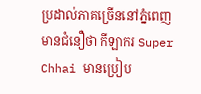ប្រដាល់ភាគច្រើននៅភ្នំពេញ មានជំនឿថា កីឡាករ Super Chhai មានប្រៀប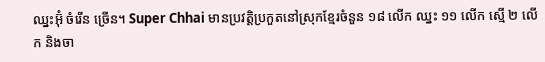ឈ្នះអ៊ុំ ចំរើន ច្រើន។ Super Chhai មានប្រវត្តិប្រកួតនៅស្រុកខ្មែរចំនួន ១៨ លើក ឈ្នះ ១១ លើក ស្មើ ២ លើក និងចា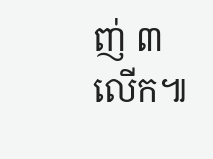ញ់ ៣ លើក៕